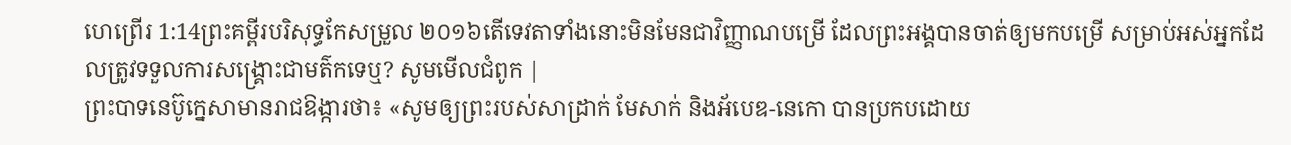ហេព្រើរ 1:14ព្រះគម្ពីរបរិសុទ្ធកែសម្រួល ២០១៦តើទេវតាទាំងនោះមិនមែនជាវិញ្ញាណបម្រើ ដែលព្រះអង្គបានចាត់ឲ្យមកបម្រើ សម្រាប់អស់អ្នកដែលត្រូវទទួលការសង្គ្រោះជាមត៌កទេឬ? សូមមើលជំពូក |
ព្រះបាទនេប៊ូក្នេសាមានរាជឱង្ការថា៖ «សូមឲ្យព្រះរបស់សាដ្រាក់ មែសាក់ និងអ័បេឌ-នេកោ បានប្រកបដោយ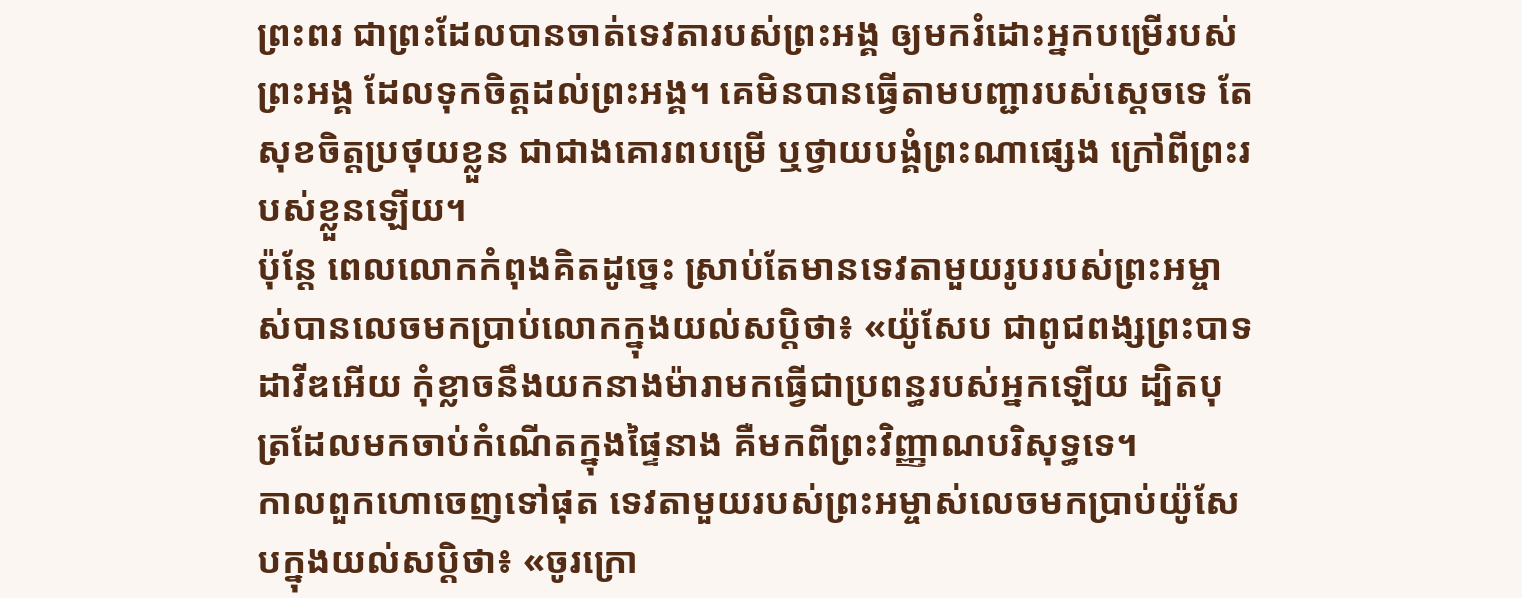ព្រះពរ ជាព្រះដែលបានចាត់ទេវតារបស់ព្រះអង្គ ឲ្យមករំដោះអ្នកបម្រើរបស់ព្រះអង្គ ដែលទុកចិត្តដល់ព្រះអង្គ។ គេមិនបានធ្វើតាមបញ្ជារបស់ស្តេចទេ តែសុខចិត្តប្រថុយខ្លួន ជាជាងគោរពបម្រើ ឬថ្វាយបង្គំព្រះណាផ្សេង ក្រៅពីព្រះរបស់ខ្លួនឡើយ។
ប៉ុន្តែ ពេលលោកកំពុងគិតដូច្នេះ ស្រាប់តែមានទេវតាមួយរូបរបស់ព្រះអម្ចាស់បានលេចមកប្រាប់លោកក្នុងយល់សប្តិថា៖ «យ៉ូសែប ជាពូជពង្សព្រះបាទដាវីឌអើយ កុំខ្លាចនឹងយកនាងម៉ារាមកធ្វើជាប្រពន្ធរបស់អ្នកឡើយ ដ្បិតបុត្រដែលមកចាប់កំណើតក្នុងផ្ទៃនាង គឺមកពីព្រះវិញ្ញាណបរិសុទ្ធទេ។
កាលពួកហោចេញទៅផុត ទេវតាមួយរបស់ព្រះអម្ចាស់លេចមកប្រាប់យ៉ូសែបក្នុងយល់សប្តិថា៖ «ចូរក្រោ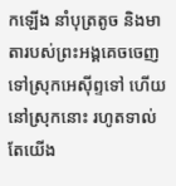កឡើង នាំបុត្រតូច និងមាតារបស់ព្រះអង្គគេចចេញទៅស្រុកអេស៊ីព្ទទៅ ហើយនៅស្រុកនោះ រហូតទាល់តែយើង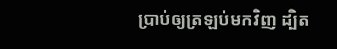ប្រាប់ឲ្យត្រឡប់មកវិញ ដ្បិត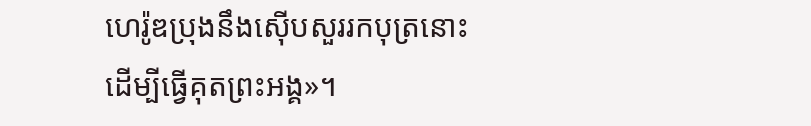ហេរ៉ូឌប្រុងនឹងស៊ើបសួររកបុត្រនោះ ដើម្បីធ្វើគុតព្រះអង្គ»។